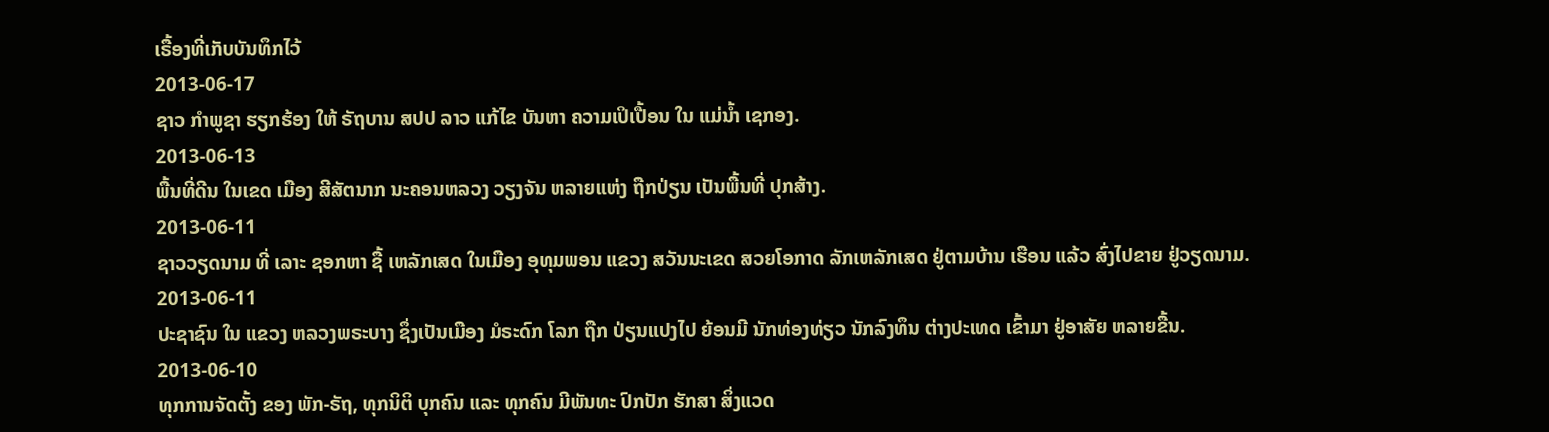ເຣື້ອງທີ່ເກັບບັນທຶກໄວ້
2013-06-17
ຊາວ ກຳພູຊາ ຮຽກຮ້ອງ ໃຫ້ ຣັຖບານ ສປປ ລາວ ແກ້ໄຂ ບັນຫາ ຄວາມເປິເປື້ອນ ໃນ ແມ່ນ້ຳ ເຊກອງ.
2013-06-13
ພື້ນທີ່ດີນ ໃນເຂດ ເມືອງ ສີສັຕນາກ ນະຄອນຫລວງ ວຽງຈັນ ຫລາຍແຫ່ງ ຖືກປ່ຽນ ເປັນພື້ນທີ່ ປຸກສ້າງ.
2013-06-11
ຊາວວຽດນາມ ທີ່ ເລາະ ຊອກຫາ ຊື້ ເຫລັກເສດ ໃນເມືອງ ອຸທຸມພອນ ແຂວງ ສວັນນະເຂດ ສວຍໂອກາດ ລັກເຫລັກເສດ ຢູ່ຕາມບ້ານ ເຮືອນ ແລ້ວ ສົ່ງໄປຂາຍ ຢູ່ວຽດນາມ.
2013-06-11
ປະຊາຊົນ ໃນ ແຂວງ ຫລວງພຣະບາງ ຊຶ່ງເປັນເມືອງ ມໍຣະດົກ ໂລກ ຖືກ ປ່ຽນແປງໄປ ຍ້ອນມີ ນັກທ່ອງທ່ຽວ ນັກລົງທຶນ ຕ່າງປະເທດ ເຂົ້າມາ ຢູ່ອາສັຍ ຫລາຍຂື້ນ.
2013-06-10
ທຸກການຈັດຕັ້ງ ຂອງ ພັກ-ຣັຖ, ທຸກນິຕິ ບຸກຄົນ ແລະ ທຸກຄົນ ມີພັນທະ ປົກປັກ ຮັກສາ ສິ່ງແວດ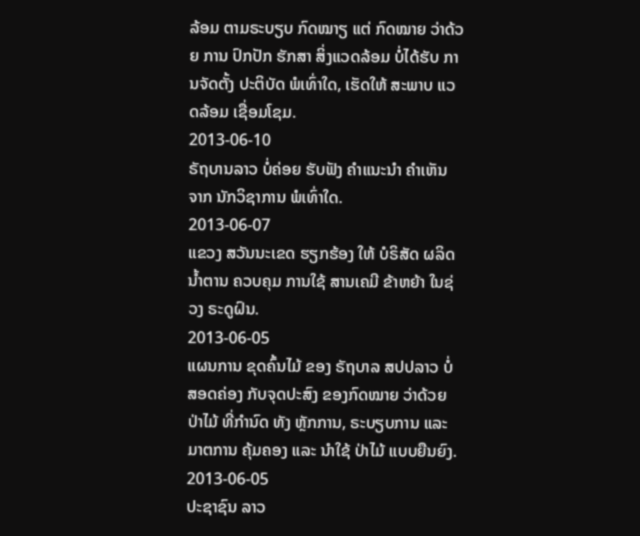ລ້ອມ ຕາມຣະບຽບ ກົດໝາຽ ແຕ່ ກົດໝາຍ ວ່າດ້ວຍ ການ ປົກປັກ ຮັກສາ ສິ່ງແວດລ້ອມ ບໍ່ໄດ້ຮັບ ການຈັດຕັ້ງ ປະຕິບັດ ພໍເທົ່າໃດ, ເຮັດໃຫ້ ສະພາບ ແວດລ້ອມ ເຊື່ອມໂຊມ.
2013-06-10
ຣັຖບານລາວ ບໍ່ຄ່ອຍ ຮັບຟັງ ຄຳແນະນຳ ຄໍາເຫັນ ຈາກ ນັກວິຊາການ ພໍເທົ່າໃດ.
2013-06-07
ແຂວງ ສວັນນະເຂດ ຮຽກຮ້ອງ ໃຫ້ ບໍຣິສັດ ຜລິດນ້ຳຕານ ຄວບຄຸມ ການໃຊ້ ສານເຄມີ ຂ້າຫຍ້າ ໃນຊ່ວງ ຣະດູຝົນ.
2013-06-05
ແຜນການ ຂຸດຄົ້ນໄມ້ ຂອງ ຣັຖບາລ ສປປລາວ ບໍ່ສອດຄ່ອງ ກັບຈຸດປະສົງ ຂອງກົດໝາຍ ວ່າດ້ວຍ ປ່າໄມ້ ທີ່ກໍານົດ ທັງ ຫຼັກການ, ຣະບຽບການ ແລະ ມາຕການ ຄຸ້ມຄອງ ແລະ ນໍາໃຊ້ ປ່າໄມ້ ແບບຍືນຍົງ.
2013-06-05
ປະຊາຊົນ ລາວ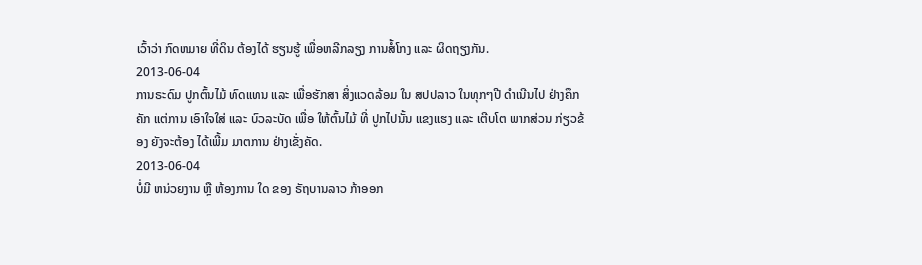ເວົ້າວ່າ ກົດຫມາຍ ທີ່ດິນ ຕ້ອງໄດ້ ຮຽນຮູ້ ເພື່ອຫລີກລຽງ ການສໍ້ໂກງ ແລະ ຜິດຖຽງກັນ.
2013-06-04
ການຣະດົມ ປູກຕົ້ນໄມ້ ທົດແທນ ແລະ ເພື່ອຮັກສາ ສິ່ງແວດລ້ອມ ໃນ ສປປລາວ ໃນທຸກໆປີ ດຳເນີນໄປ ຢ່າງຄຶກຄັກ ແຕ່ການ ເອົາໃຈໃສ່ ແລະ ບົວລະບັດ ເພື່ອ ໃຫ້ຕົ້ນໄມ້ ທີ່ ປູກໄປນັ້ນ ແຂງແຮງ ແລະ ເຕີບໂຕ ພາກສ່ວນ ກ່ຽວຂ້ອງ ຍັງຈະຕ້ອງ ໄດ້ເພີ້ມ ມາຕການ ຢ່າງເຂັ່ງຄັດ.
2013-06-04
ບໍ່ມີ ຫນ່ວຍງານ ຫຼື ຫ້ອງການ ໃດ ຂອງ ຣັຖບານລາວ ກ້າອອກ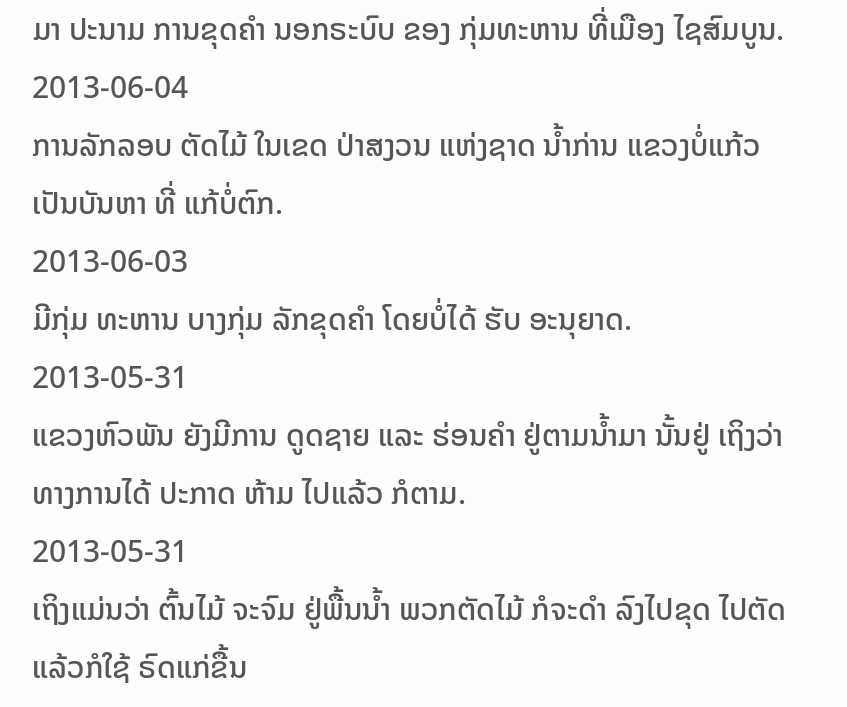ມາ ປະນາມ ການຂຸດຄຳ ນອກຣະບົບ ຂອງ ກຸ່ມທະຫານ ທີ່ເມືອງ ໄຊສົມບູນ.
2013-06-04
ການລັກລອບ ຕັດໄມ້ ໃນເຂດ ປ່າສງວນ ແຫ່ງຊາດ ນໍ້າກ່ານ ແຂວງບໍ່ແກ້ວ ເປັນບັນຫາ ທີ່ ແກ້ບໍ່ຕົກ.
2013-06-03
ມີກຸ່ມ ທະຫານ ບາງກຸ່ມ ລັກຂຸດຄຳ ໂດຍບໍ່ໄດ້ ຮັບ ອະນຸຍາດ.
2013-05-31
ແຂວງຫົວພັນ ຍັງມີການ ດູດຊາຍ ແລະ ຮ່ອນຄຳ ຢູ່ຕາມນ້ຳມາ ນັ້ນຢູ່ ເຖິງວ່າ ທາງການໄດ້ ປະກາດ ຫ້າມ ໄປແລ້ວ ກໍຕາມ.
2013-05-31
ເຖິງແມ່ນວ່າ ຕົ້ນໄມ້ ຈະຈົມ ຢູ່ພື້ນນ້ຳ ພວກຕັດໄມ້ ກໍຈະດຳ ລົງໄປຂຸດ ໄປຕັດ ແລ້ວກໍໃຊ້ ຣົດແກ່ຂື້ນ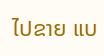ໄປຂາຍ ແບ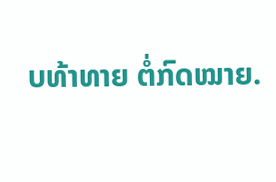ບທ້າທາຍ ຕໍ່ກົດໝາຍ.